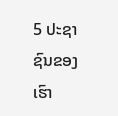5 ປະຊາຊົນຂອງເຮົາ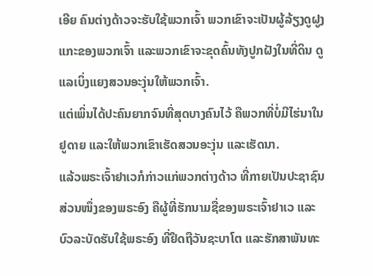ເອີຍ ຄົນຕ່າງດ້າວຈະຮັບໃຊ້ພວກເຈົ້າ ພວກເຂົາຈະເປັນຜູ້ລ້ຽງດູຝູງແກະຂອງພວກເຈົ້າ ແລະພວກເຂົາຈະຂຸດຄົ້ນທັງປູກຝັງໃນທີ່ດິນ ດູແລເບິ່ງແຍງສວນອະງຸ່ນໃຫ້ພວກເຈົ້າ.
ແຕ່ເພິ່ນໄດ້ປະຄົນຍາກຈົນທີ່ສຸດບາງຄົນໄວ້ ຄືພວກທີ່ບໍ່ມີໄຮ່ນາໃນຢູດາຍ ແລະໃຫ້ພວກເຂົາເຮັດສວນອະງຸ່ນ ແລະເຮັດນາ.
ແລ້ວພຣະເຈົ້າຢາເວກໍກ່າວແກ່ພວກຕ່າງດ້າວ ທີ່ກາຍເປັນປະຊາຊົນສ່ວນໜຶ່ງຂອງພຣະອົງ ຄືຜູ້ທີ່ຮັກນາມຊື່ຂອງພຣະເຈົ້າຢາເວ ແລະບົວລະບັດຮັບໃຊ້ພຣະອົງ ທີ່ຢຶດຖືວັນຊະບາໂຕ ແລະຮັກສາພັນທະ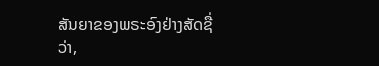ສັນຍາຂອງພຣະອົງຢ່າງສັດຊື່ວ່າ,